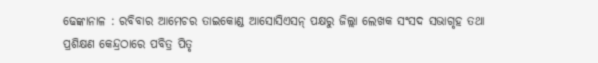ଢେଙ୍କାନାଳ : ରବିବାର ଆମେଚର ତାଇକୋଣ୍ଡ ଆସୋସିଏସନ୍ ପକ୍ଷରୁ ଜିଲ୍ଲା ଲେଖକ ସଂସଦ ସଭାଗୃହ ତଥା ପ୍ରଶିକ୍ଷଣ କେନ୍ଦ୍ରଠାରେ ପବିତ୍ର ପିତୃ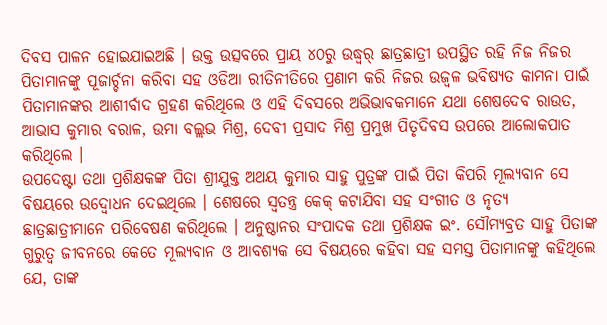ଦିବସ ପାଳନ ହୋଇଯାଇଅଛି । ଉକ୍ତ ଉତ୍ସବରେ ପ୍ରାୟ ୪୦ରୁ ଉଦ୍ଧ୍ୱର୍ ଛାତ୍ରଛାତ୍ରୀ ଉପସ୍ଥିତ ରହି ନିଜ ନିଜର ପିତାମାନଙ୍କୁ ପୂଜାର୍ଚ୍ଚନା କରିବା ସହ ଓଡିଆ ରୀତିନୀତିରେ ପ୍ରଣାମ କରି ନିଜର ଉଜ୍ୱଳ ଭବିଷ୍ୟତ କାମନା ପାଇଁ ପିତାମାନଙ୍କର ଆଶୀର୍ବାଦ ଗ୍ରହଣ କରିଥିଲେ ଓ ଏହି ଦିବସରେ ଅଭିଭାବକମାନେ ଯଥା ଶେଷଦେବ ରାଉତ, ଆଭାସ କୁମାର ବରାଳ, ଉମା ବଲ୍ଲଭ ମିଶ୍ର, ଦେବୀ ପ୍ରସାଦ ମିଶ୍ର ପ୍ରମୁଖ ପିତୃଦିବସ ଉପରେ ଆଲୋକପାତ କରିଥିଲେ ।
ଉପଦେଷ୍ଟା ତଥା ପ୍ରଶିକ୍ଷକଙ୍କ ପିତା ଶ୍ରୀଯୁକ୍ତ ଅଥୟ କୁମାର ସାହୁ ପୁତ୍ରଙ୍କ ପାଇଁ ପିତା କିପରି ମୂଲ୍ୟବାନ ସେ ବିଷୟରେ ଉଦ୍ବୋଧନ ଦେଇଥିଲେ । ଶେଷରେ ସ୍ୱତନ୍ତ୍ର କେକ୍ କଟାଯିବା ସହ ସଂଗୀତ ଓ ନୃତ୍ୟ ଛାତ୍ରଛାତ୍ରୀମାନେ ପରିବେଷଣ କରିଥିଲେ । ଅନୁଷ୍ଠାନର ସଂପାଦକ ତଥା ପ୍ରଶିକ୍ଷକ ଇଂ. ସୌମ୍ୟବ୍ରତ ସାହୁ ପିତାଙ୍କ ଗୁରୁତ୍ୱ ଜୀବନରେ କେତେ ମୂଲ୍ୟବାନ ଓ ଆବଶ୍ୟକ ସେ ବିଷୟରେ କହିବା ସହ ସମସ୍ତ ପିତାମାନଙ୍କୁ କହିଥିଲେ ଯେ, ତାଙ୍କ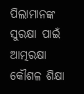ପିଲାମାନଙ୍କ ସୁରକ୍ଷା ପାଇଁ ଆତ୍ମରକ୍ଷା କୌଶଳ ଶିକ୍ଷା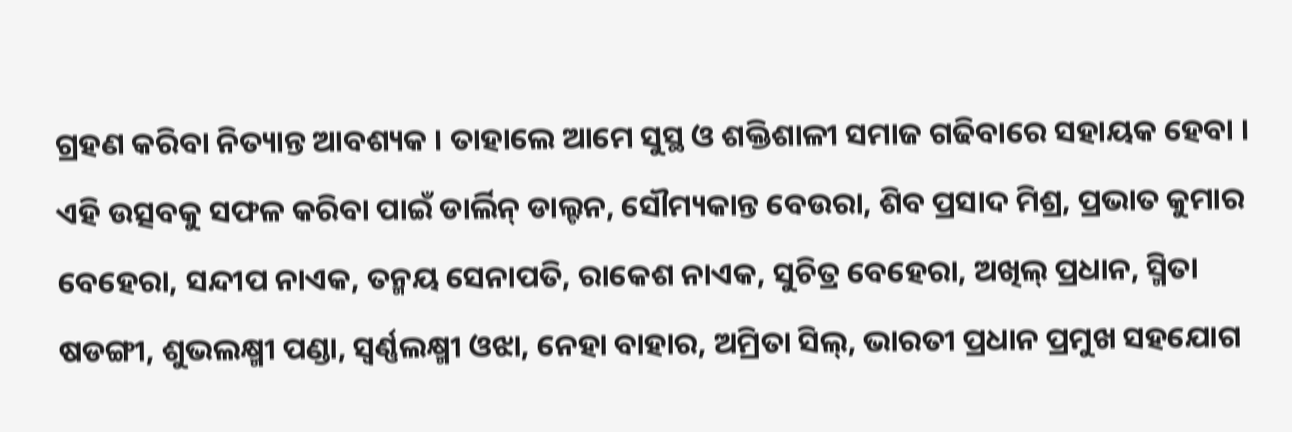ଗ୍ରହଣ କରିବା ନିତ୍ୟାନ୍ତ ଆବଶ୍ୟକ । ତାହାଲେ ଆମେ ସୁସ୍ଥ ଓ ଶକ୍ତିଶାଳୀ ସମାଜ ଗଢିବାରେ ସହାୟକ ହେବା ।
ଏହି ଉତ୍ସବକୁ ସଫଳ କରିବା ପାଇଁ ଡାର୍ଲିନ୍ ଡାଲ୍ଟନ, ସୌମ୍ୟକାନ୍ତ ବେଉରା, ଶିବ ପ୍ରସାଦ ମିଶ୍ର, ପ୍ରଭାତ କୁମାର ବେହେରା, ସନ୍ଦୀପ ନାଏକ, ତନ୍ମୟ ସେନାପତି, ରାକେଶ ନାଏକ, ସୁଚିତ୍ର ବେହେରା, ଅଖିଲ୍ ପ୍ରଧାନ, ସ୍ମିତା ଷଡଙ୍ଗୀ, ଶୁଭଲକ୍ଷ୍ମୀ ପଣ୍ଡା, ସ୍ୱର୍ଣ୍ଣଲକ୍ଷ୍ମୀ ଓଝା, ନେହା ବାହାର, ଅମ୍ରିତା ସିଲ୍, ଭାରତୀ ପ୍ରଧାନ ପ୍ରମୁଖ ସହଯୋଗ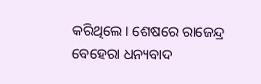କରିଥିଲେ । ଶେଷରେ ରାଜେନ୍ଦ୍ର ବେହେରା ଧନ୍ୟବାଦ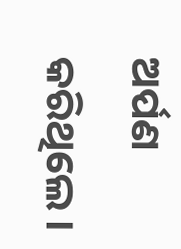ଅର୍ପଣ କରିଥିଲେ ।